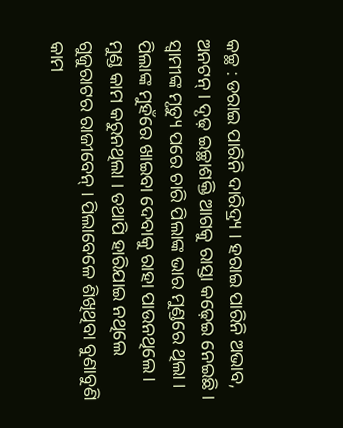କଚ୍ଛ : ଡରାଇ ପାରିନି ଦାରିଦ୍ର୍ୟ । ହରାଇ ପାରିନି ଅଭାବ, ଅନଟନ୍ । ଦୃଢ଼ ଇଚ୍ଛାଶକ୍ତି ଆଗକୁ ରାସ୍ତା କଢ଼େଇ ନେଇଛି । ସ୍ୱାମୀଙ୍କ ମୃତ୍ୟୁ ପରେ ଚାରି ପିଲାଙ୍କ ଭାର ମୁଣ୍ଡରେ ଥିଲା । ପିଲାଙ୍କ ମୁହଁରେ ଖାଇବା ଦେବାକୁ ରାହା ପାଉନଥିଲେ । ମୁଣ୍ଡ କାମ କରୁନଥିଲା । ତଥାପି ହାରିଯାଇ ନଥିଲେ ଗୁଜୁରାଟର ରାଜୀବେନ୍ । ପିଲାବେଳେ ଶିଖିଥିବା ବୁଣାବୁଣି କାମ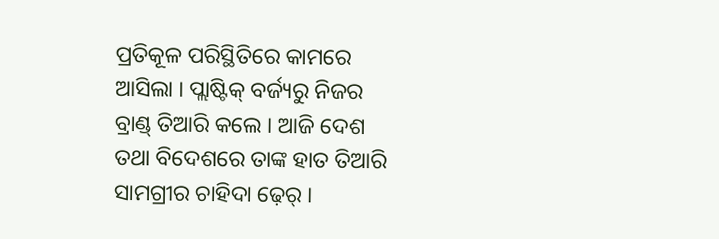ପ୍ରତିକୂଳ ପରିସ୍ଥିତିରେ କାମରେ ଆସିଲା । ପ୍ଲାଷ୍ଟିକ୍ ବର୍ଜ୍ୟରୁ ନିଜର ବ୍ରାଣ୍ଡ୍ ତିଆରି କଲେ । ଆଜି ଦେଶ ତଥା ବିଦେଶରେ ତାଙ୍କ ହାତ ତିଆରି ସାମଗ୍ରୀର ଚାହିଦା ଢ଼େର୍ ।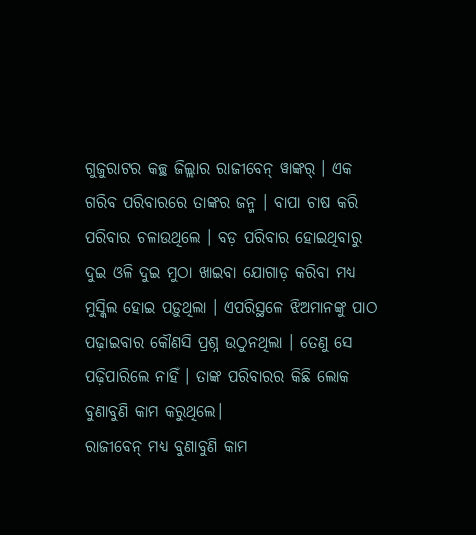ଗୁଜୁରାଟର କଚ୍ଛ ଜିଲ୍ଲାର ରାଜୀବେନ୍ ୱାଙ୍କର୍ । ଏକ ଗରିବ ପରିବାରରେ ତାଙ୍କର ଜନ୍ମ । ବାପା ଚାଷ କରି ପରିବାର ଚଳାଉଥିଲେ । ବଡ଼ ପରିବାର ହୋଇଥିବାରୁ ଦୁଇ ଓଳି ଦୁଇ ମୁଠା ଖାଇବା ଯୋଗାଡ଼ କରିବା ମଧ୍ୟ ମୁସ୍କିଲ ହୋଇ ପଡ଼ୁଥିଲା । ଏପରିସ୍ଥଳେ ଝିଅମାନଙ୍କୁ ପାଠ ପଢ଼ାଇବାର କୌଣସି ପ୍ରଶ୍ନ ଉଠୁନଥିଲା । ତେଣୁ ସେ ପଢ଼ିପାରିଲେ ନାହିଁ । ତାଙ୍କ ପରିବାରର କିଛି ଲୋକ ବୁଣାବୁଣି କାମ କରୁଥିଲେ।
ରାଜୀବେନ୍ ମଧ୍ୟ ବୁଣାବୁଣି କାମ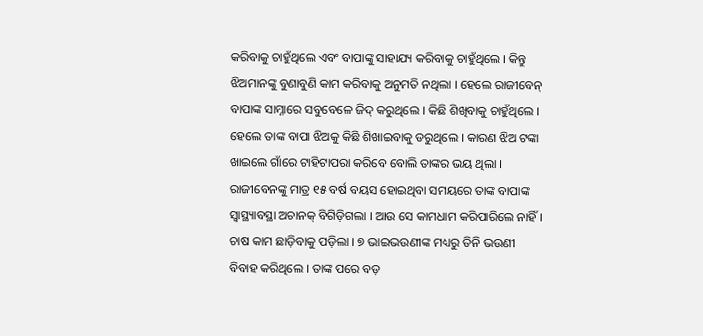କରିବାକୁ ଚାହୁଁଥିଲେ ଏବଂ ବାପାଙ୍କୁ ସାହାଯ୍ୟ କରିବାକୁ ଚାହୁଁଥିଲେ । କିନ୍ତୁ ଝିଅମାନଙ୍କୁ ବୁଣାବୁଣି କାମ କରିବାକୁ ଅନୁମତି ନଥିଲା । ହେଲେ ରାଜୀବେନ୍ ବାପାଙ୍କ ସାମ୍ନାରେ ସବୁବେଳେ ଜିଦ୍ କରୁଥିଲେ । କିଛି ଶିଖିବାକୁ ଚାହୁଁଥିଲେ । ହେଲେ ତାଙ୍କ ବାପା ଝିଅକୁ କିଛି ଶିଖାଇବାକୁ ଡରୁଥିଲେ । କାରଣ ଝିଅ ଟଙ୍କା ଖାଇଲେ ଗାଁରେ ଟାହିଟାପରା କରିବେ ବୋଲି ତାଙ୍କର ଭୟ ଥିଲା ।
ରାଜୀବେନଙ୍କୁ ମାତ୍ର ୧୫ ବର୍ଷ ବୟସ ହୋଇଥିବା ସମୟରେ ତାଙ୍କ ବାପାଙ୍କ ସ୍ୱାସ୍ଥ୍ୟାବସ୍ଥା ଅଚାନକ୍ ବିଗିଡ଼ିଗଲା । ଆଉ ସେ କାମଧାମ କରିପାରିଲେ ନାହିଁ । ଚାଷ କାମ ଛାଡ଼ିବାକୁ ପଡ଼ିଲା । ୭ ଭାଇଭଉଣୀଙ୍କ ମଧ୍ୟରୁ ତିନି ଭଉଣୀ ବିବାହ କରିଥିଲେ । ତାଙ୍କ ପରେ ବଡ଼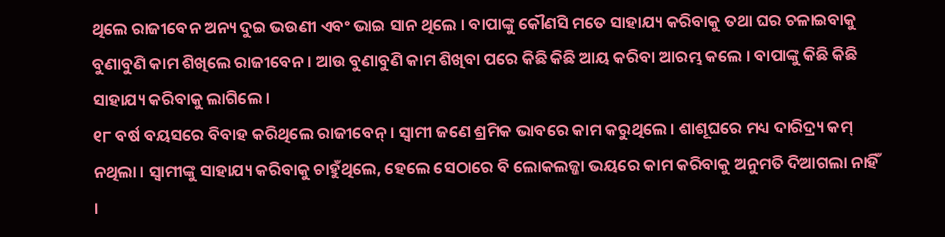ଥିଲେ ରାଜୀବେନ ଅନ୍ୟ ଦୁଇ ଭଉଣୀ ଏବଂ ଭାଇ ସାନ ଥିଲେ । ବାପାଙ୍କୁ କୌଣସି ମତେ ସାହାଯ୍ୟ କରିବାକୁ ତଥା ଘର ଚଳାଇବାକୁ ବୁଣାବୁଣି କାମ ଶିଖିଲେ ରାଜୀବେନ । ଆଉ ବୁଣାବୁଣି କାମ ଶିଖିବା ପରେ କିଛି କିଛି ଆୟ କରିବା ଆରମ୍ଭ କଲେ । ବାପାଙ୍କୁ କିଛି କିଛି ସାହାଯ୍ୟ କରିବାକୁ ଲାଗିଲେ ।
୧୮ ବର୍ଷ ବୟସରେ ବିବାହ କରିଥିଲେ ରାଜୀବେନ୍ । ସ୍ୱାମୀ ଜଣେ ଶ୍ରମିକ ଭାବରେ କାମ କରୁଥିଲେ । ଶାଶୂଘରେ ମଧ୍ୟ ଦାରିଦ୍ର୍ୟ କମ୍ ନଥିଲା । ସ୍ୱାମୀଙ୍କୁ ସାହାଯ୍ୟ କରିବାକୁ ଚାହୁଁଥିଲେ, ହେଲେ ସେଠାରେ ବି ଲୋକଲଜ୍ଜା ଭୟରେ କାମ କରିବାକୁ ଅନୁମତି ଦିଆଗଲା ନାହିଁ ।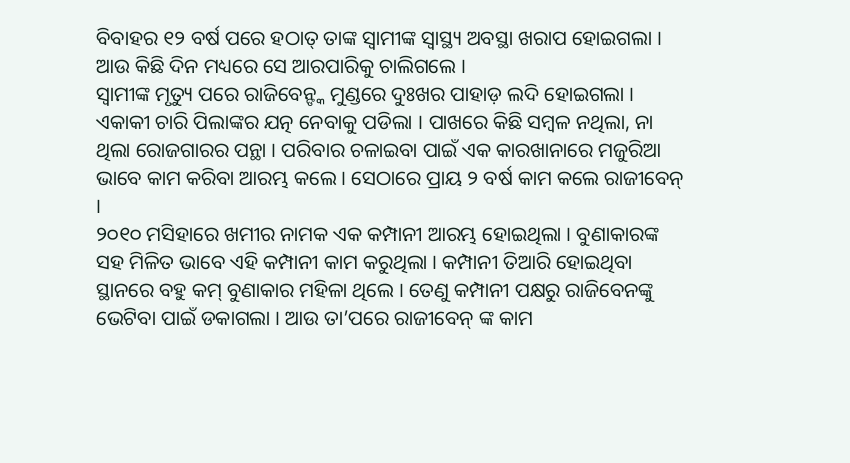ବିବାହର ୧୨ ବର୍ଷ ପରେ ହଠାତ୍ ତାଙ୍କ ସ୍ୱାମୀଙ୍କ ସ୍ୱାସ୍ଥ୍ୟ ଅବସ୍ଥା ଖରାପ ହୋଇଗଲା । ଆଉ କିଛି ଦିନ ମଧ୍ୟରେ ସେ ଆରପାରିକୁ ଚାଲିଗଲେ ।
ସ୍ୱାମୀଙ୍କ ମୃତ୍ୟୁ ପରେ ରାଜିବେନ୍ଙ୍କ ମୁଣ୍ଡରେ ଦୁଃଖର ପାହାଡ଼ ଲଦି ହୋଇଗଲା । ଏକାକୀ ଚାରି ପିଲାଙ୍କର ଯତ୍ନ ନେବାକୁ ପଡିଲା । ପାଖରେ କିଛି ସମ୍ବଳ ନଥିଲା, ନା ଥିଲା ରୋଜଗାରର ପନ୍ଥା । ପରିବାର ଚଳାଇବା ପାଇଁ ଏକ କାରଖାନାରେ ମଜୁରିଆ ଭାବେ କାମ କରିବା ଆରମ୍ଭ କଲେ । ସେଠାରେ ପ୍ରାୟ ୨ ବର୍ଷ କାମ କଲେ ରାଜୀବେନ୍ ।
୨୦୧୦ ମସିହାରେ ଖମୀର ନାମକ ଏକ କମ୍ପାନୀ ଆରମ୍ଭ ହୋଇଥିଲା । ବୁଣାକାରଙ୍କ ସହ ମିଳିତ ଭାବେ ଏହି କମ୍ପାନୀ କାମ କରୁଥିଲା । କମ୍ପାନୀ ତିଆରି ହୋଇଥିବା ସ୍ଥାନରେ ବହୁ କମ୍ ବୁଣାକାର ମହିଳା ଥିଲେ । ତେଣୁ କମ୍ପାନୀ ପକ୍ଷରୁ ରାଜିବେନଙ୍କୁ ଭେଟିବା ପାଇଁ ଡକାଗଲା । ଆଉ ତା’ପରେ ରାଜୀବେନ୍ ଙ୍କ କାମ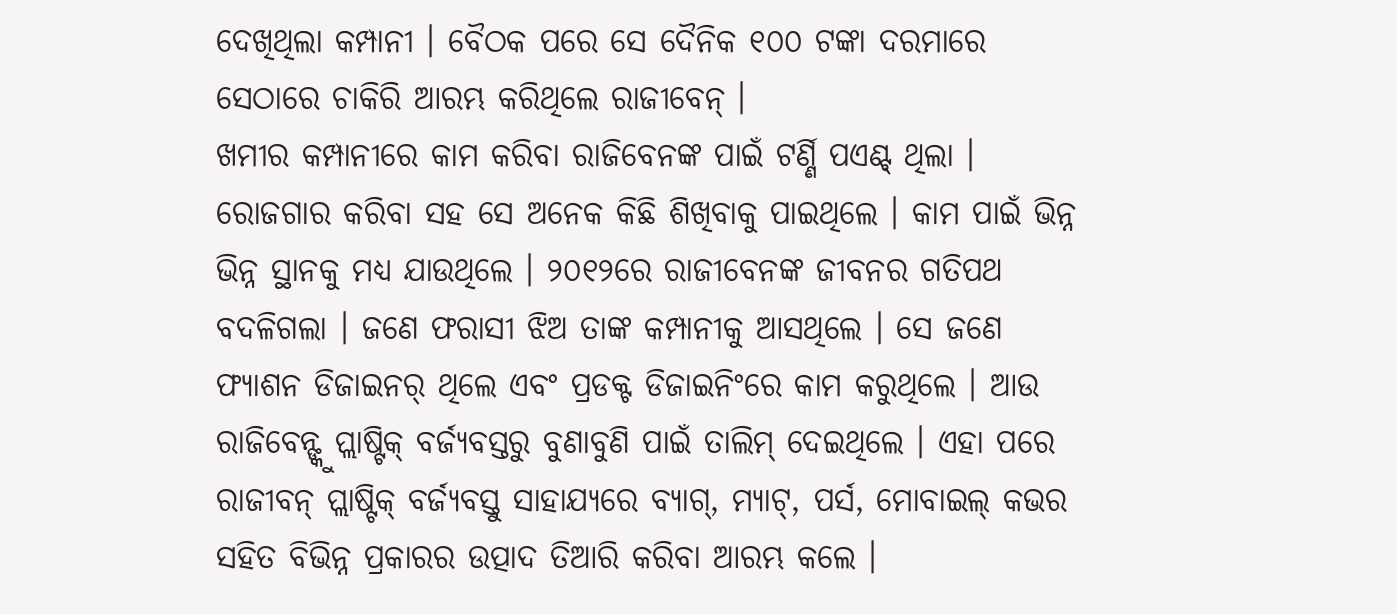ଦେଖିଥିଲା କମ୍ପାନୀ । ବୈଠକ ପରେ ସେ ଦୈନିକ ୧୦୦ ଟଙ୍କା ଦରମାରେ ସେଠାରେ ଚାକିରି ଆରମ୍ଭ କରିଥିଲେ ରାଜୀବେନ୍ ।
ଖମୀର କମ୍ପାନୀରେ କାମ କରିବା ରାଜିବେନଙ୍କ ପାଇଁ ଟର୍ଣ୍ଣି ପଏଣ୍ଟ୍ ଥିଲା । ରୋଜଗାର କରିବା ସହ ସେ ଅନେକ କିଛି ଶିଖିବାକୁ ପାଇଥିଲେ । କାମ ପାଇଁ ଭିନ୍ନ ଭିନ୍ନ ସ୍ଥାନକୁ ମଧ୍ୟ ଯାଉଥିଲେ । ୨୦୧୨ରେ ରାଜୀବେନଙ୍କ ଜୀବନର ଗତିପଥ ବଦଳିଗଲା । ଜଣେ ଫରାସୀ ଝିଅ ତାଙ୍କ କମ୍ପାନୀକୁ ଆସଥିଲେ । ସେ ଜଣେ ଫ୍ୟାଶନ ଡିଜାଇନର୍ ଥିଲେ ଏବଂ ପ୍ରଡକ୍ଟ ଡିଜାଇନିଂରେ କାମ କରୁଥିଲେ । ଆଉ ରାଜିବେନ୍ଙ୍କୁ ପ୍ଲାଷ୍ଟିକ୍ ବର୍ଜ୍ୟବସ୍ତରୁ ବୁଣାବୁଣି ପାଇଁ ତାଲିମ୍ ଦେଇଥିଲେ । ଏହା ପରେ ରାଜୀବନ୍ ପ୍ଲାଷ୍ଟିକ୍ ବର୍ଜ୍ୟବସ୍ତୁ ସାହାଯ୍ୟରେ ବ୍ୟାଗ୍, ମ୍ୟାଟ୍, ପର୍ସ, ମୋବାଇଲ୍ କଭର ସହିତ ବିଭିନ୍ନ ପ୍ରକାରର ଉତ୍ପାଦ ତିଆରି କରିବା ଆରମ୍ଭ କଲେ ।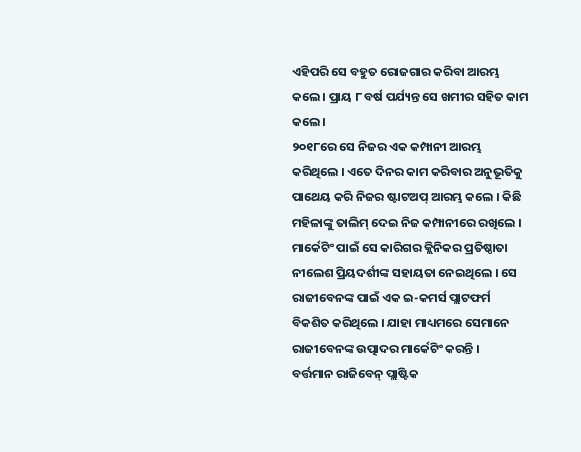ଏହିପରି ସେ ବହୁତ ରୋଜଗାର କରିବା ଆରମ୍ଭ କଲେ । ପ୍ରାୟ ୮ ବର୍ଷ ପର୍ଯ୍ୟନ୍ତ ସେ ଖମୀର ସହିତ କାମ କଲେ ।
୨୦୧୮ରେ ସେ ନିଜର ଏକ କମ୍ପାନୀ ଆରମ୍ଭ କରିଥିଲେ । ଏତେ ଦିନର କାମ କରିବାର ଅନୁଭୂତିକୁ ପାଥେୟ କରି ନିଜର ଷ୍ଟାଟଅପ୍ ଆରମ୍ଭ କଲେ । କିଛି ମହିଳାଙ୍କୁ ତାଲିମ୍ ଦେଇ ନିଜ କମ୍ପାନୀରେ ରଖିଲେ । ମାର୍କେଟିଂ ପାଇଁ ସେ କାରିଗର କ୍ଲିନିକର ପ୍ରତିଷ୍ଠାତା ନୀଲେଶ ପ୍ରିୟଦର୍ଶୀଙ୍କ ସହାୟତା ନେଇଥିଲେ । ସେ ରାଜୀବେନଙ୍କ ପାଇଁ ଏକ ଇ-କମର୍ସ ପ୍ଲାଟଫର୍ମ ବିକଶିତ କରିଥିଲେ । ଯାହା ମାଧ୍ୟମରେ ସେମାନେ ରାଜୀବେନଙ୍କ ଉତ୍ପାଦର ମାର୍କେଟିଂ କରନ୍ତି ।
ବର୍ତ୍ତମାନ ରାଜିବେନ୍ ପ୍ଲାଷ୍ଟିକ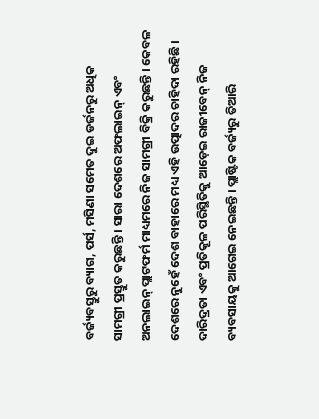ବର୍ଜ୍ୟବସ୍ତୁରୁ ବ୍ୟାଗ, ପର୍ସ, ମସିଣା ସମେତ ଦୁଇ ଡର୍ଜନରୁ ଅଧିକ ସାମଗ୍ରୀ ପ୍ରସ୍ତୁତ କରୁଛନ୍ତି । ସାରା ଦେଶରେ ଅଫଲାଇନ୍ ଏବଂ ଅନଲାଇନ୍ ପ୍ଲାଟଫର୍ମ ମାଧ୍ୟମରେ ନିଜ ସାମଗ୍ରୀ ବିକ୍ରି କରୁଛନ୍ତି । କେବଳ ଦେଶରେ ନୁହେଁ ଦେଶ ବାହାରେ ମଧ୍ୟ ଏହି ଉତ୍ପାଦର ଚାହିଦା ରହିଛି ।
ଦାରିଦ୍ରତା ଏବଂ ପ୍ରତିକୂଳ ପରିସ୍ଥିତିକୁ ଆଡ଼େଇ ରାଜୀବେନ୍ ନିଜ ବ୍ୟବସାୟକୁ ଆଗେଇ ନେଇଛନ୍ତି । ପ୍ଲାଷ୍ଟିକ ବର୍ଜ୍ୟରୁ ତିଆରି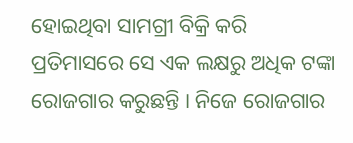ହୋଇଥିବା ସାମଗ୍ରୀ ବିକ୍ରି କରି ପ୍ରତିମାସରେ ସେ ଏକ ଲକ୍ଷରୁ ଅଧିକ ଟଙ୍କା ରୋଜଗାର କରୁଛନ୍ତି । ନିଜେ ରୋଜଗାର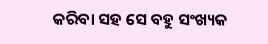କରିବା ସହ ସେ ବହୁ ସଂଖ୍ୟକ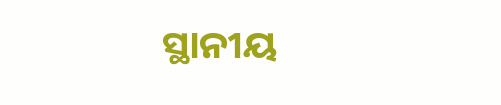ସ୍ଥାନୀୟ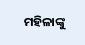ମହିଳାଙ୍କୁ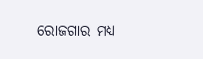ରୋଜଗାର ମଧ୍ୟ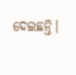ଦେଇଛନ୍ତି।